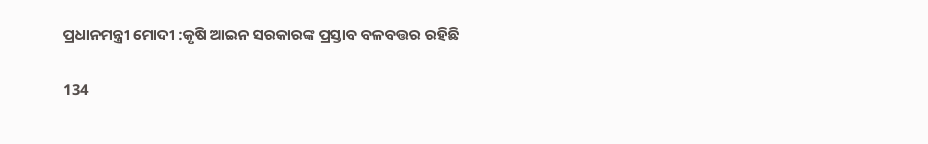ପ୍ରଧାନମନ୍ତ୍ରୀ ମୋଦୀ :କୃଷି ଆଇନ ସରକାରଙ୍କ ପ୍ରସ୍ତାବ ବଳବତ୍ତର ରହିଛି

134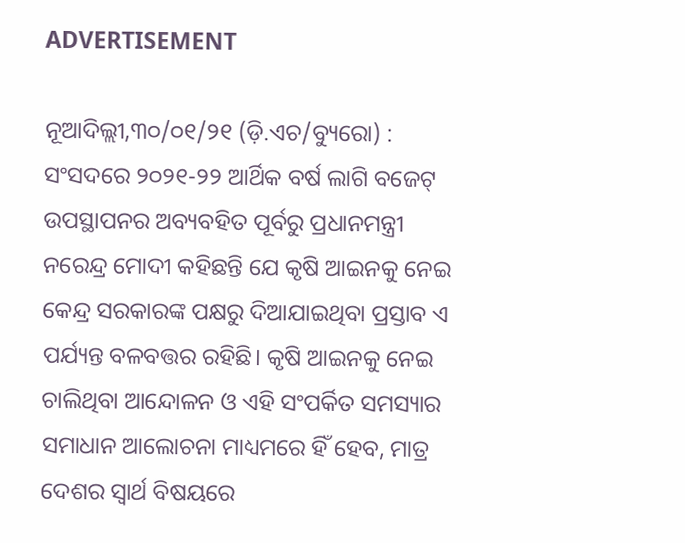ADVERTISEMENT

ନୂଆଦିଲ୍ଲୀ,୩୦/୦୧/୨୧ (ଡ଼ି.ଏଚ/ବ୍ୟୁରୋ) : ସଂସଦରେ ୨୦୨୧-୨୨ ଆର୍ଥିକ ବର୍ଷ ଲାଗି ବଜେଟ୍ ଉପସ୍ଥାପନର ଅବ୍ୟବହିତ ପୂର୍ବରୁ ପ୍ରଧାନମନ୍ତ୍ରୀ ନରେନ୍ଦ୍ର ମୋଦୀ କହିଛନ୍ତି ଯେ କୃଷି ଆଇନକୁ ନେଇ କେନ୍ଦ୍ର ସରକାରଙ୍କ ପକ୍ଷରୁ ଦିଆଯାଇଥିବା ପ୍ରସ୍ତାବ ଏ ପର୍ଯ୍ୟନ୍ତ ବଳବତ୍ତର ରହିଛି। କୃଷି ଆଇନକୁ ନେଇ ଚାଲିଥିବା ଆନ୍ଦୋଳନ ଓ ଏହି ସଂପର୍କିତ ସମସ୍ୟାର ସମାଧାନ ଆଲୋଚନା ମାଧ୍ୟମରେ ହିଁ ହେବ, ମାତ୍ର ଦେଶର ସ୍ବାର୍ଥ ବିଷୟରେ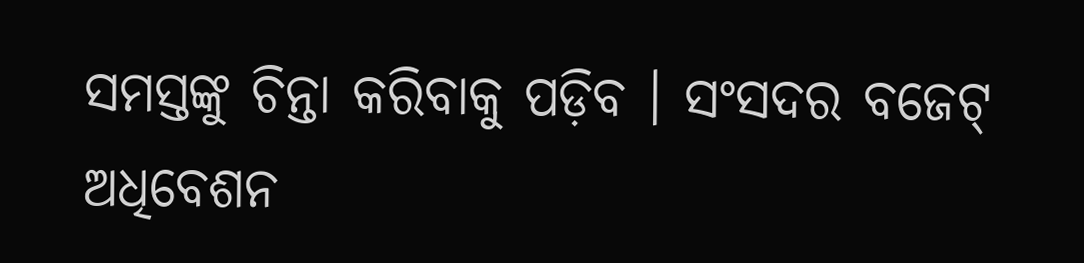ସମସ୍ତଙ୍କୁ ଚିନ୍ତା କରିବାକୁ ପଡ଼ିବ । ସଂସଦର ବଜେଟ୍ ଅଧିବେଶନ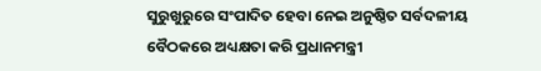ସୁରୁଖୁରୁରେ ସଂପାଦିତ ହେବା ନେଇ ଅନୁଷ୍ଠିତ ସର୍ବଦଳୀୟ ବୈଠକରେ ଅଧ୍ୟକ୍ଷତା କରି ପ୍ରଧାନମନ୍ତ୍ରୀ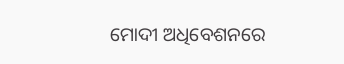ମୋଦୀ ଅଧିବେଶନରେ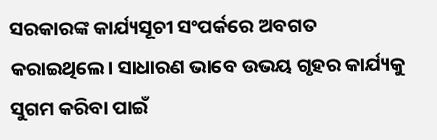ସରକାରଙ୍କ କାର୍ଯ୍ୟସୂଚୀ ସଂପର୍କରେ ଅବଗତ କରାଇଥିଲେ। ସାଧାରଣ ଭାବେ ଉଭୟ ଗୃହର କାର୍ଯ୍ୟକୁ ସୁଗମ କରିବା ପାଇଁ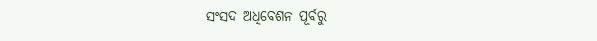ସଂସଦ ଅଧିବେଶନ ପୂର୍ବରୁ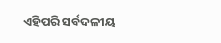ଏହିପରି ସର୍ବଦଳୀୟ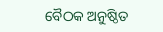ବୈଠକ ଅନୁଷ୍ଠିତ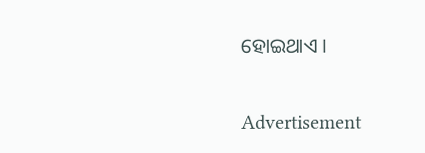ହୋଇଥାଏ ।

Advertisement